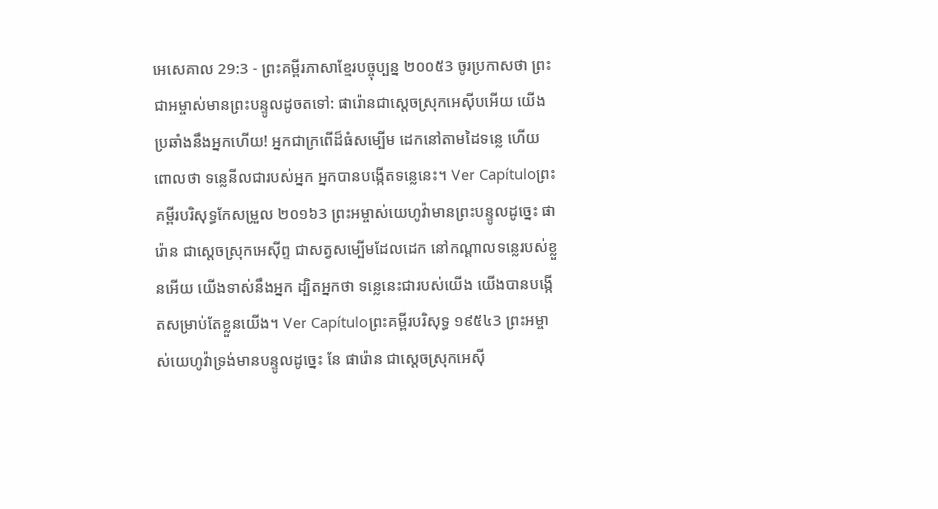អេសេគាល 29:3 - ព្រះគម្ពីរភាសាខ្មែរបច្ចុប្បន្ន ២០០៥3 ចូរប្រកាសថា ព្រះជាអម្ចាស់មានព្រះបន្ទូលដូចតទៅ: ផារ៉ោនជាស្ដេចស្រុកអេស៊ីបអើយ យើងប្រឆាំងនឹងអ្នកហើយ! អ្នកជាក្រពើដ៏ធំសម្បើម ដេកនៅតាមដៃទន្លេ ហើយពោលថា ទន្លេនីលជារបស់អ្នក អ្នកបានបង្កើតទន្លេនេះ។ Ver Capítuloព្រះគម្ពីរបរិសុទ្ធកែសម្រួល ២០១៦3 ព្រះអម្ចាស់យេហូវ៉ាមានព្រះបន្ទូលដូច្នេះ ផារ៉ោន ជាស្តេចស្រុកអេស៊ីព្ទ ជាសត្វសម្បើមដែលដេក នៅកណ្ដាលទន្លេរបស់ខ្លួនអើយ យើងទាស់នឹងអ្នក ដ្បិតអ្នកថា ទន្លេនេះជារបស់យើង យើងបានបង្កើតសម្រាប់តែខ្លួនយើង។ Ver Capítuloព្រះគម្ពីរបរិសុទ្ធ ១៩៥៤3 ព្រះអម្ចាស់យេហូវ៉ាទ្រង់មានបន្ទូលដូច្នេះ នែ ផារ៉ោន ជាស្តេចស្រុកអេស៊ី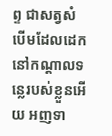ព្ទ ជាសត្វសំបើមដែលដេកនៅកណ្តាលទន្លេរបស់ខ្លួនអើយ អញទា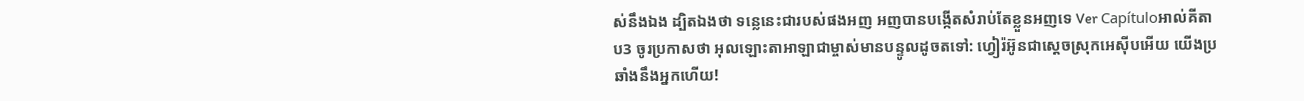ស់នឹងឯង ដ្បិតឯងថា ទន្លេនេះជារបស់ផងអញ អញបានបង្កើតសំរាប់តែខ្លួនអញទេ Ver Capítuloអាល់គីតាប3 ចូរប្រកាសថា អុលឡោះតាអាឡាជាម្ចាស់មានបន្ទូលដូចតទៅ: ហ្វៀរ៉អ៊ូនជាស្ដេចស្រុកអេស៊ីបអើយ យើងប្រឆាំងនឹងអ្នកហើយ!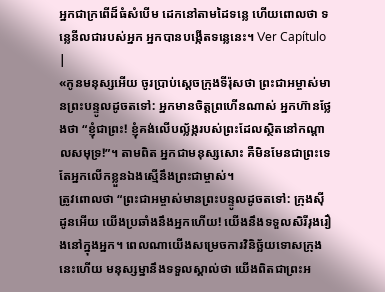អ្នកជាក្រពើដ៏ធំសំបើម ដេកនៅតាមដៃទន្លេ ហើយពោលថា ទន្លេនីលជារបស់អ្នក អ្នកបានបង្កើតទន្លេនេះ។ Ver Capítulo |
«កូនមនុស្សអើយ ចូរប្រាប់ស្ដេចក្រុងទីរ៉ុសថា ព្រះជាអម្ចាស់មានព្រះបន្ទូលដូចតទៅ: អ្នកមានចិត្តព្រហើនណាស់ អ្នកហ៊ានថ្លែងថា “ខ្ញុំជាព្រះ! ខ្ញុំគង់លើបល្ល័ង្ករបស់ព្រះដែលស្ថិតនៅកណ្ដាលសមុទ្រ!”។ តាមពិត អ្នកជាមនុស្សសោះ គឺមិនមែនជាព្រះទេ តែអ្នកលើកខ្លួនឯងស្មើនឹងព្រះជាម្ចាស់។
ត្រូវពោលថា “ព្រះជាអម្ចាស់មានព្រះបន្ទូលដូចតទៅ: ក្រុងស៊ីដូនអើយ យើងប្រឆាំងនឹងអ្នកហើយ! យើងនឹងទទួលសិរីរុងរឿងនៅក្នុងអ្នក។ ពេលណាយើងសម្រេចការវិនិច្ឆ័យទោសក្រុងនេះហើយ មនុស្សម្នានឹងទទួលស្គាល់ថា យើងពិតជាព្រះអ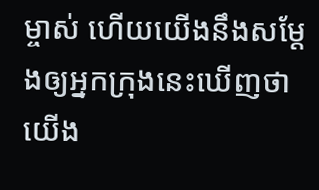ម្ចាស់ ហើយយើងនឹងសម្តែងឲ្យអ្នកក្រុងនេះឃើញថា យើង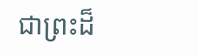ជាព្រះដ៏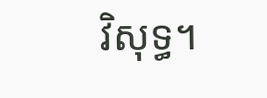វិសុទ្ធ។